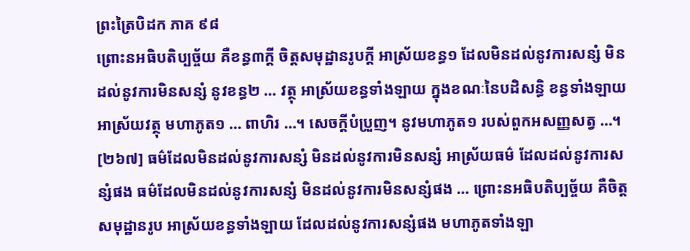ព្រះត្រៃបិដក ភាគ ៩៨
ព្រោះនអធិបតិប្បច្ច័យ គឺខន្ធ៣ក្តី ចិត្តសមុដ្ឋានរូបក្តី អាស្រ័យខន្ធ១ ដែលមិនដល់នូវការសន្សំ មិនដល់នូវការមិនសន្សំ នូវខន្ធ២ … វត្ថុ អាស្រ័យខន្ធទាំងឡាយ ក្នុងខណៈនៃបដិសន្ធិ ខន្ធទាំងឡាយ អាស្រ័យវត្ថុ មហាភូត១ … ពាហិរ …។ សេចក្តីបំប្រួញ។ នូវមហាភូត១ របស់ពួកអសញ្ញសត្វ …។
[២៦៧] ធម៌ដែលមិនដល់នូវការសន្សំ មិនដល់នូវការមិនសន្សំ អាស្រ័យធម៌ ដែលដល់នូវការសន្សំផង ធម៌ដែលមិនដល់នូវការសន្សំ មិនដល់នូវការមិនសន្សំផង … ព្រោះនអធិបតិប្បច្ច័យ គឺចិត្តសមុដ្ឋានរូប អាស្រ័យខន្ធទាំងឡាយ ដែលដល់នូវការសន្សំផង មហាភូតទាំងឡា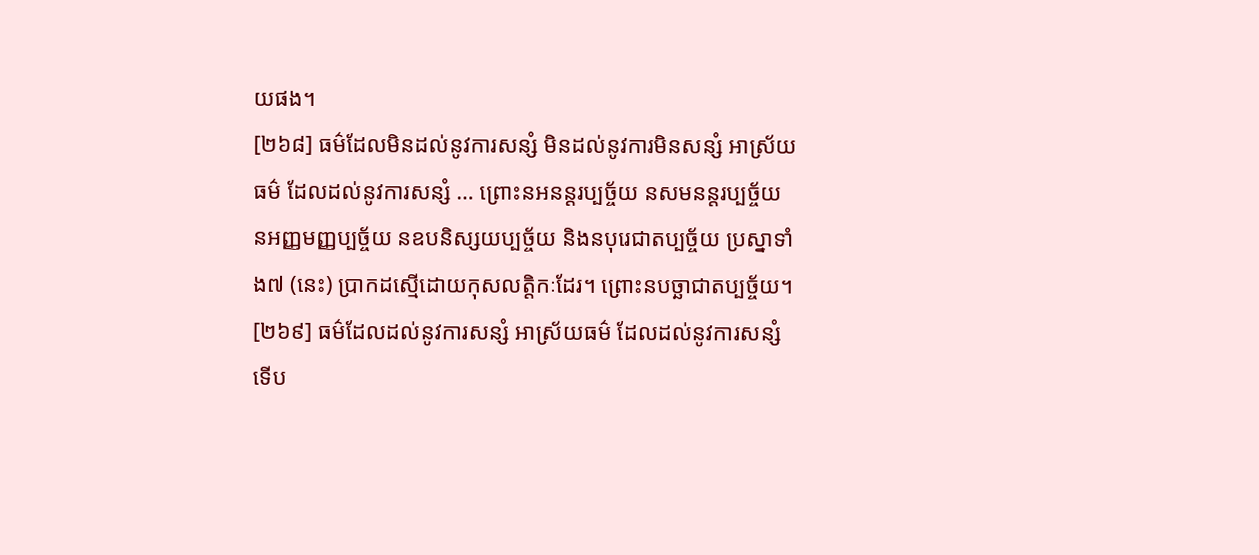យផង។
[២៦៨] ធម៌ដែលមិនដល់នូវការសន្សំ មិនដល់នូវការមិនសន្សំ អាស្រ័យធម៌ ដែលដល់នូវការសន្សំ … ព្រោះនអនន្តរប្បច្ច័យ នសមនន្តរប្បច្ច័យ នអញ្ញមញ្ញប្បច្ច័យ នឧបនិស្សយប្បច្ច័យ និងនបុរេជាតប្បច្ច័យ ប្រស្នាទាំង៧ (នេះ) ប្រាកដស្មើដោយកុសលត្តិកៈដែរ។ ព្រោះនបច្ឆាជាតប្បច្ច័យ។
[២៦៩] ធម៌ដែលដល់នូវការសន្សំ អាស្រ័យធម៌ ដែលដល់នូវការសន្សំ ទើប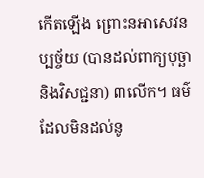កើតឡើង ព្រោះនអាសេវនប្បច្ច័យ (បានដល់ពាក្យបុច្ឆា និងវិសជ្ជនា) ៣លើក។ ធម៌ដែលមិនដល់នូ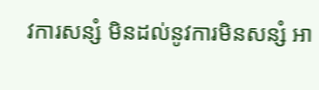វការសន្សំ មិនដល់នូវការមិនសន្សំ អា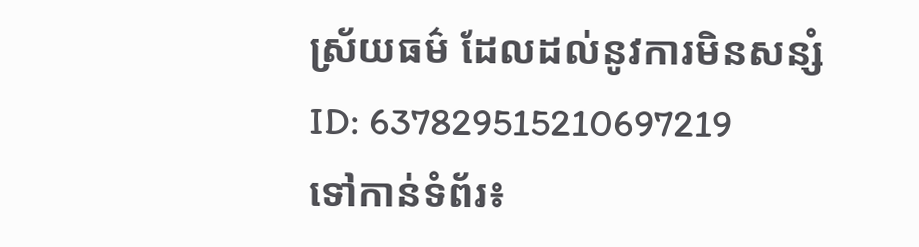ស្រ័យធម៌ ដែលដល់នូវការមិនសន្សំ
ID: 637829515210697219
ទៅកាន់ទំព័រ៖